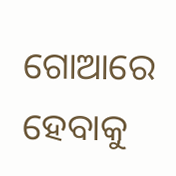ଗୋଆରେ ହେବାକୁ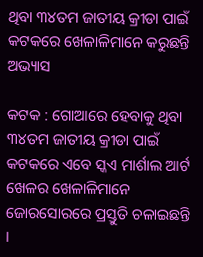ଥିବା ୩୪ତମ ଜାତୀୟ କ୍ରୀଡା ପାଇଁ କଟକରେ ଖେଳାଳିମାନେ କରୁଛନ୍ତି ଅଭ୍ୟାସ

କଟକ : ଗୋଆରେ ହେବାକୁ ଥିବା ୩୪ତମ ଜାତୀୟ କ୍ରୀଡା ପାଇଁ କଟକରେ ଏବେ ସ୍କଏ ମାର୍ଶାଲ ଆର୍ଟ ଖେଳର ଖେଳାଳିମାନେ ଜୋରସୋରରେ ପ୍ରସ୍ତୁତି ଚଳାଇଛନ୍ତି ।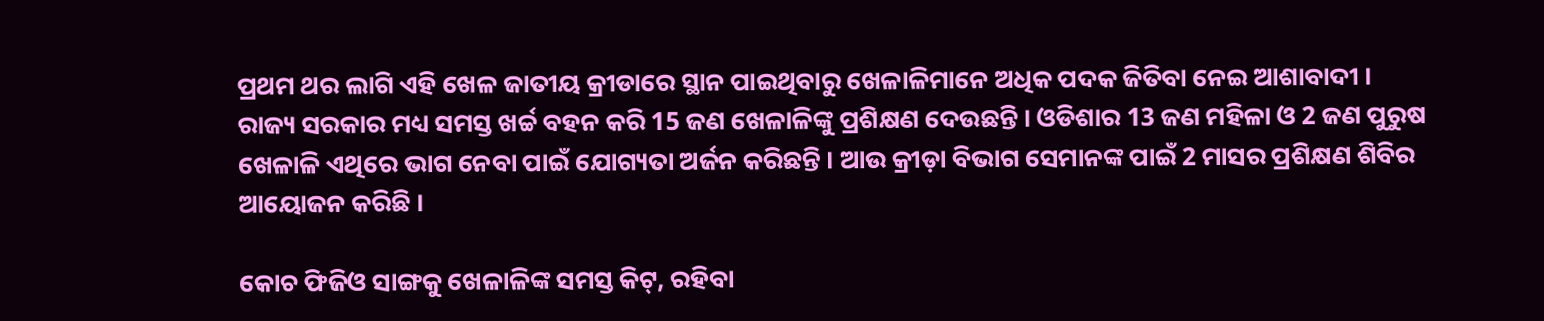ପ୍ରଥମ ଥର ଲାଗି ଏହି ଖେଳ ଜାତୀୟ କ୍ରୀଡାରେ ସ୍ଥାନ ପାଇଥିବାରୁ ଖେଳାଳିମାନେ ଅଧିକ ପଦକ ଜିତିବା ନେଇ ଆଶାବାଦୀ । ରାଜ୍ୟ ସରକାର ମଧ୍ୟ ସମସ୍ତ ଖର୍ଚ୍ଚ ବହନ କରି 15 ଜଣ ଖେଳାଳିଙ୍କୁ ପ୍ରଶିକ୍ଷଣ ଦେଉଛନ୍ତି । ଓଡିଶାର 13 ଜଣ ମହିଳା ଓ 2 ଜଣ ପୁରୁଷ ଖେଳାଳି ଏଥିରେ ଭାଗ ନେବା ପାଇଁ ଯୋଗ୍ୟତା ଅର୍ଜନ କରିଛନ୍ତି । ଆଉ କ୍ରୀଡ଼ା ବିଭାଗ ସେମାନଙ୍କ ପାଇଁ 2 ମାସର ପ୍ରଶିକ୍ଷଣ ଶିବିର ଆୟୋଜନ କରିଛି ।

କୋଚ ଫିଜିଓ ସାଙ୍ଗକୁ ଖେଳାଳିଙ୍କ ସମସ୍ତ କିଟ୍, ରହିବା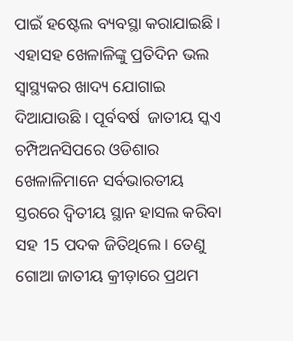ପାଇଁ ହଷ୍ଟେଲ ବ୍ୟବସ୍ଥା କରାଯାଇଛି । ଏହାସହ ଖେଳାଳିଙ୍କୁ ପ୍ରତିଦିନ ଭଲ ସ୍ବାସ୍ଥ୍ୟକର ଖାଦ୍ୟ ଯୋଗାଇ ଦିଆଯାଉଛି । ପୂର୍ବବର୍ଷ  ଜାତୀୟ ସ୍କଏ ଚମ୍ପିଅନସିପରେ ଓଡିଶାର ଖେଳାଳିମାନେ ସର୍ବଭାରତୀୟ ସ୍ତରରେ ଦ୍ବିତୀୟ ସ୍ଥାନ ହାସଲ କରିବା ସହ 15 ପଦକ ଜିତିଥିଲେ । ତେଣୁ ଗୋଆ ଜାତୀୟ କ୍ରୀଡ଼ାରେ ପ୍ରଥମ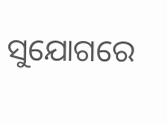ସୁଯୋଗରେ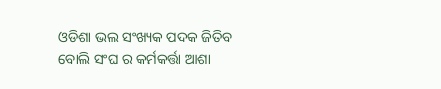ଓଡିଶା ଭଲ ସଂଖ୍ୟକ ପଦକ ଜିତିବ ବୋଲି ସଂଘ ର କର୍ମକର୍ତ୍ତା ଆଶା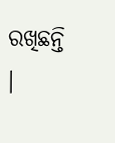ରଖିଛନ୍ତି ।